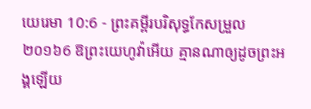យេរេមា 10:6 - ព្រះគម្ពីរបរិសុទ្ធកែសម្រួល ២០១៦6 ឱព្រះយេហូវ៉ាអើយ គ្មានណាឲ្យដូចព្រះអង្គឡើយ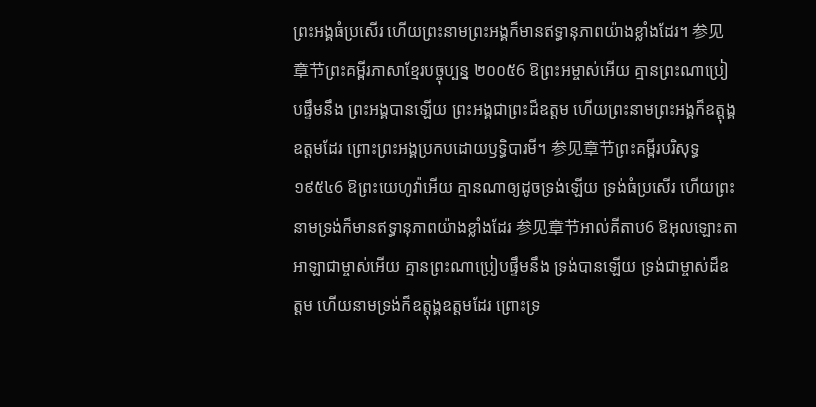ព្រះអង្គធំប្រសើរ ហើយព្រះនាមព្រះអង្គក៏មានឥទ្ធានុភាពយ៉ាងខ្លាំងដែរ។ 参见章节ព្រះគម្ពីរភាសាខ្មែរបច្ចុប្បន្ន ២០០៥6 ឱព្រះអម្ចាស់អើយ គ្មានព្រះណាប្រៀបផ្ទឹមនឹង ព្រះអង្គបានឡើយ ព្រះអង្គជាព្រះដ៏ឧត្ដម ហើយព្រះនាមព្រះអង្គក៏ឧត្ដុង្គឧត្ដមដែរ ព្រោះព្រះអង្គប្រកបដោយឫទ្ធិបារមី។ 参见章节ព្រះគម្ពីរបរិសុទ្ធ ១៩៥៤6 ឱព្រះយេហូវ៉ាអើយ គ្មានណាឲ្យដូចទ្រង់ឡើយ ទ្រង់ធំប្រសើរ ហើយព្រះនាមទ្រង់ក៏មានឥទ្ធានុភាពយ៉ាងខ្លាំងដែរ 参见章节អាល់គីតាប6 ឱអុលឡោះតាអាឡាជាម្ចាស់អើយ គ្មានព្រះណាប្រៀបផ្ទឹមនឹង ទ្រង់បានឡើយ ទ្រង់ជាម្ចាស់ដ៏ឧត្ដម ហើយនាមទ្រង់ក៏ឧត្ដុង្គឧត្ដមដែរ ព្រោះទ្រ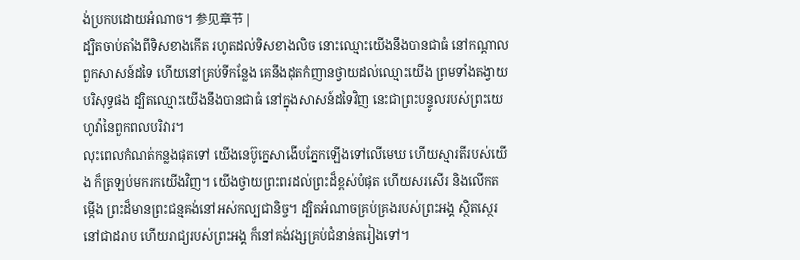ង់ប្រកបដោយអំណាច។ 参见章节 |
ដ្បិតចាប់តាំងពីទិសខាងកើត រហូតដល់ទិសខាងលិច នោះឈ្មោះយើងនឹងបានជាធំ នៅកណ្ដាលពួកសាសន៍ដទៃ ហើយនៅគ្រប់ទីកន្លែង គេនឹងដុតកំញានថ្វាយដល់ឈ្មោះយើង ព្រមទាំងតង្វាយបរិសុទ្ធផង ដ្បិតឈ្មោះយើងនឹងបានជាធំ នៅក្នុងសាសន៍ដទៃវិញ នេះជាព្រះបន្ទូលរបស់ព្រះយេហូវ៉ានៃពួកពលបរិវារ។
លុះពេលកំណត់កន្លងផុតទៅ យើងនេប៊ូក្នេសាងើបភ្នែកឡើងទៅលើមេឃ ហើយស្មារតីរបស់យើង ក៏ត្រឡប់មករកយើងវិញ។ យើងថ្វាយព្រះពរដល់ព្រះដ៏ខ្ពស់បំផុត ហើយសរសើរ និងលើកតម្កើង ព្រះដ៏មានព្រះជន្មគង់នៅអស់កល្បជានិច្ច។ ដ្បិតអំណាចគ្រប់គ្រងរបស់ព្រះអង្គ ស្ថិតស្ថេរនៅជាដរាប ហើយរាជ្យរបស់ព្រះអង្គ ក៏នៅគង់វង្សគ្រប់ជំនាន់តរៀងទៅ។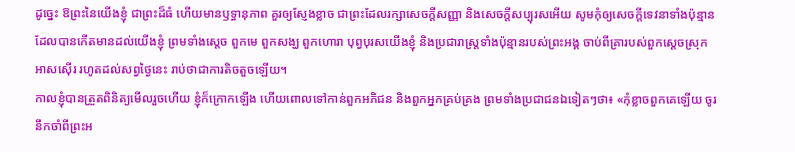ដូច្នេះ ឱព្រះនៃយើងខ្ញុំ ជាព្រះដ៏ធំ ហើយមានឫទ្ធានុភាព គួរឲ្យស្ញែងខ្លាច ជាព្រះដែលរក្សាសេចក្ដីសញ្ញា និងសេចក្ដីសប្បុរសអើយ សូមកុំឲ្យសេចក្ដីទេវនាទាំងប៉ុន្មាន ដែលបានកើតមានដល់យើងខ្ញុំ ព្រមទាំងស្តេច ពួកមេ ពួកសង្ឃ ពួកហោរា បុព្វបុរសយើងខ្ញុំ និងប្រជារាស្ត្រទាំងប៉ុន្មានរបស់ព្រះអង្គ ចាប់ពីគ្រារបស់ពួកស្តេចស្រុកអាសស៊ើរ រហូតដល់សព្វថ្ងៃនេះ រាប់ថាជាការតិចតួចឡើយ។
កាលខ្ញុំបានត្រួតពិនិត្យមើលរួចហើយ ខ្ញុំក៏ក្រោកឡើង ហើយពោលទៅកាន់ពួកអភិជន និងពួកអ្នកគ្រប់គ្រង ព្រមទាំងប្រជាជនឯទៀតៗថា៖ «កុំខ្លាចពួកគេឡើយ ចូរនឹកចាំពីព្រះអ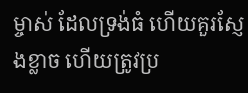ម្ចាស់ ដែលទ្រង់ធំ ហើយគួរស្ញែងខ្លាច ហើយត្រូវប្រ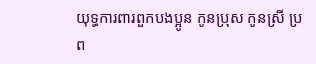យុទ្ធការពារពួកបងប្អូន កូនប្រុស កូនស្រី ប្រព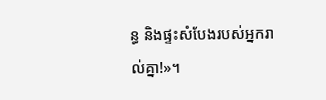ន្ធ និងផ្ទះសំបែងរបស់អ្នករាល់គ្នា!»។